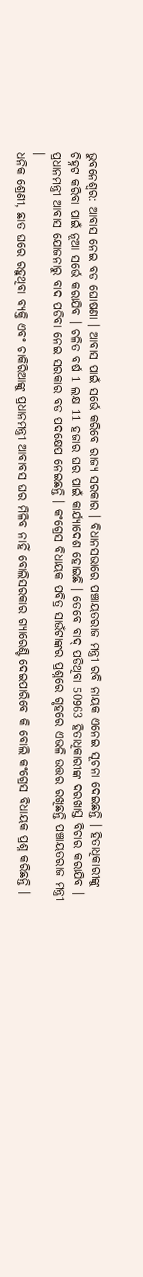ଭୁବନେଶ୍ବର: ଆବାସ ନେଇ ବଡ ଘୋଷଣା । ଆବାସ ପାଇଁ ସର୍ଭେ କରିବେ ରାଜ୍ୟ ସରକାର । ବିଧାନସଭାରେ ପଞ୍ଚାୟତରାଜ ମନ୍ତ୍ରୀ ରବି ନାୟକ ଏନେଇ ସୂଚନା ଦେଇଛନ୍ତି । ହିତାଧିକାରୀଙ୍କୁ ଚିହ୍ନଟ କରିବା ପାଇଁ ନୂଆ ସର୍ଭେ କରାଯିବ । ଚଳିତ ବର୍ଷ 1 ଲକ୍ଷ 11 ହଜାର ଘର ପାଇଁ କାର୍ଯ୍ୟାଦେଶ ହୋଇଛି । ତେବେ ବାଦ୍ ପଡିଥିବା 50963 ହିତାଧିକାରୀଙ୍କ ଦରଖାସ୍ତ ବିଚାର କରାଯିବ । ପ୍ରଧାନମନ୍ତ୍ରୀ ଆବାସ ଯୋଜନାରୁ ବାଦ ପଡିବା ନେଇ ସରକାର ବଡ ପଦକ୍ଷେପ ନେଇଛନ୍ତି । କଂଗ୍ରେସ ବିଧାୟକ ପବିତ୍ର ସାଉଁଟାଙ୍କର ପ୍ରଶ୍ନରେ ଗୃହରେ ଏଭଳି ଉତ୍ତର ରଖିଛନ୍ତି ପଞ୍ଚାୟତରାଜ ମନ୍ତ୍ରୀ ।
ଧନିକ ଶ୍ରେଣୀ, ଛାତ ଘରେ ରହୁଥିବା ବ୍ୟକ୍ତି ଏବଂ ଚାକିରିଆଙ୍କୁ ପ୍ରଧାନମନ୍ତ୍ରୀ ଆବାବସ ଘର ମିଳିବ ନାହିଁ ବୋଲିସରକାର ଗ୍ୟାରେଣ୍ଟି ଦେଇପାରିବେ କି ବୋଲି କଂଗ୍ରେସ ବିଧାୟକ ପ୍ରଶ୍ନ କରିଛନ୍ତି ।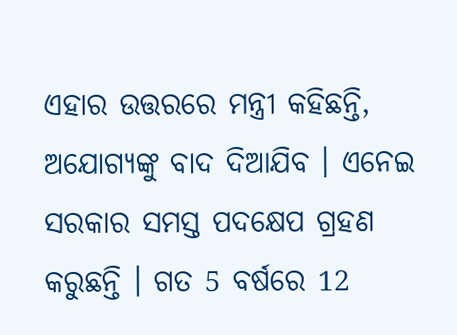ଏହାର ଉତ୍ତରରେ ମନ୍ତ୍ରୀ କହିଛନ୍ତି, ଅଯୋଗ୍ୟଙ୍କୁ ବାଦ ଦିଆଯିବ । ଏନେଇ ସରକାର ସମସ୍ତ ପଦକ୍ଷେପ ଗ୍ରହଣ କରୁଛନ୍ତି । ଗତ 5 ବର୍ଷରେ 12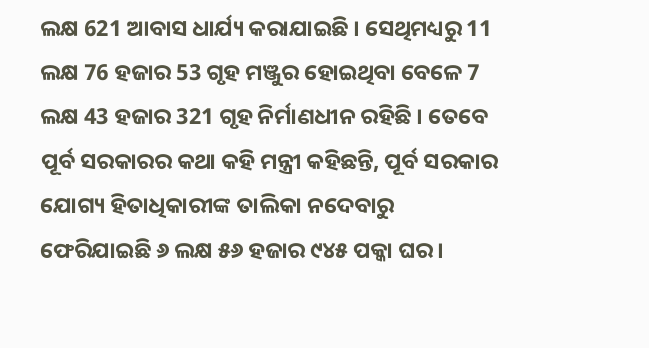ଲକ୍ଷ 621 ଆବାସ ଧାର୍ଯ୍ୟ କରାଯାଇଛି । ସେଥିମଧ୍ୟରୁ 11 ଲକ୍ଷ 76 ହଜାର 53 ଗୃହ ମଞ୍ଜୁର ହୋଇଥିବା ବେଳେ 7 ଲକ୍ଷ 43 ହଜାର 321 ଗୃହ ନିର୍ମାଣଧୀନ ରହିଛି । ତେବେ ପୂର୍ବ ସରକାରର କଥା କହି ମନ୍ତ୍ରୀ କହିଛନ୍ତି, ପୂର୍ବ ସରକାର ଯୋଗ୍ୟ ହିତାଧିକାରୀଙ୍କ ତାଲିକା ନଦେବାରୁ ଫେରିଯାଇଛି ୬ ଲକ୍ଷ ୫୬ ହଜାର ୯୪୫ ପକ୍କା ଘର ।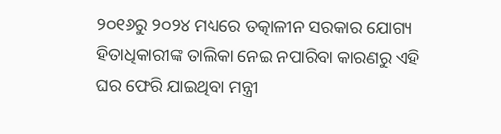୨୦୧୬ରୁ ୨୦୨୪ ମଧ୍ୟରେ ତତ୍କାଳୀନ ସରକାର ଯୋଗ୍ୟ ହିତାଧିକାରୀଙ୍କ ତାଲିକା ନେଇ ନପାରିବା କାରଣରୁ ଏହି ଘର ଫେରି ଯାଇଥିବା ମନ୍ତ୍ରୀ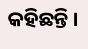କହିଛନ୍ତି ।